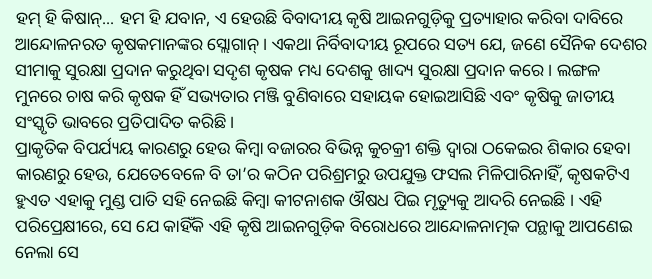ହମ୍ ହି କିଷାନ୍... ହମ ହି ଯବାନ, ଏ ହେଉଛି ବିବାଦୀୟ କୃଷି ଆଇନଗୁଡ଼ିକୁ ପ୍ରତ୍ୟାହାର କରିବା ଦାବିରେ ଆନ୍ଦୋଳନରତ କୃଷକମାନଙ୍କର ସ୍ଲୋଗାନ୍ । ଏକଥା ନିର୍ବିବାଦୀୟ ରୂପରେ ସତ୍ୟ ଯେ, ଜଣେ ସୈନିକ ଦେଶର ସୀମାକୁ ସୁରକ୍ଷା ପ୍ରଦାନ କରୁଥିବା ସଦୃଶ କୃଷକ ମଧ୍ୟ ଦେଶକୁ ଖାଦ୍ୟ ସୁରକ୍ଷା ପ୍ରଦାନ କରେ । ଲଙ୍ଗଳ ମୁନରେ ଚାଷ କରି କୃଷକ ହିଁ ସଭ୍ୟତାର ମଞ୍ଜି ବୁଣିବାରେ ସହାୟକ ହୋଇଆସିଛି ଏବଂ କୃଷିକୁ ଜାତୀୟ ସଂସ୍କୃତି ଭାବରେ ପ୍ରତିପାଦିତ କରିଛି ।
ପ୍ରାକୃତିକ ବିପର୍ଯ୍ୟୟ କାରଣରୁ ହେଉ କିମ୍ବା ବଜାରର ବିଭିନ୍ନ କୁଚକ୍ରୀ ଶକ୍ତି ଦ୍ବାରା ଠକେଇର ଶିକାର ହେବା କାରଣରୁ ହେଉ, ଯେତେବେଳେ ବି ତା’ର କଠିନ ପରିଶ୍ରମରୁ ଉପଯୁକ୍ତ ଫସଲ ମିଳିପାରିନାହିଁ, କୃଷକଟିଏ ହୁଏତ ଏହାକୁ ମୁଣ୍ଡ ପାତି ସହି ନେଇଛି କିମ୍ବା କୀଟନାଶକ ଔଷଧ ପିଇ ମୃତ୍ୟୁକୁ ଆଦରି ନେଇଛି । ଏହି ପରିପ୍ରେକ୍ଷୀରେ, ସେ ଯେ କାହିଁକି ଏହି କୃଷି ଆଇନଗୁଡ଼ିକ ବିରୋଧରେ ଆନ୍ଦୋଳନାତ୍ମକ ପନ୍ଥାକୁ ଆପଣେଇ ନେଲା ସେ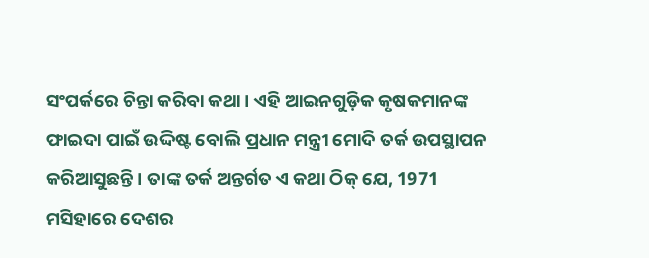ସଂପର୍କରେ ଚିନ୍ତା କରିବା କଥା । ଏହି ଆଇନଗୁଡ଼ିକ କୃଷକମାନଙ୍କ ଫାଇଦା ପାଇଁ ଉଦ୍ଦିଷ୍ଟ ବୋଲି ପ୍ରଧାନ ମନ୍ତ୍ରୀ ମୋଦି ତର୍କ ଉପସ୍ଥାପନ କରିଆସୁଛନ୍ତି। ତାଙ୍କ ତର୍କ ଅନ୍ତର୍ଗତ ଏ କଥା ଠିକ୍ ଯେ, 1971 ମସିହାରେ ଦେଶର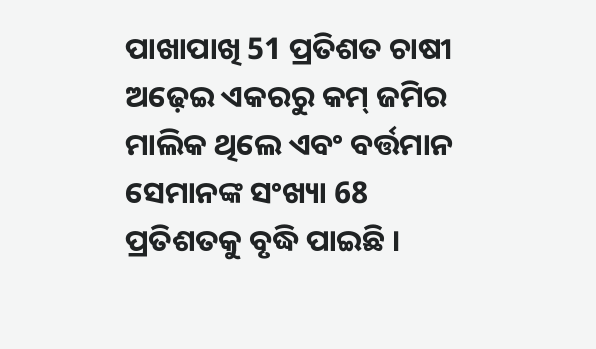ପାଖାପାଖି 51 ପ୍ରତିଶତ ଚାଷୀ ଅଢ଼େଇ ଏକରରୁ କମ୍ ଜମିର ମାଲିକ ଥିଲେ ଏବଂ ବର୍ତ୍ତମାନ ସେମାନଙ୍କ ସଂଖ୍ୟା 68 ପ୍ରତିଶତକୁ ବୃଦ୍ଧି ପାଇଛି ।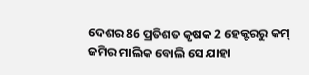ଦେଶର 86 ପ୍ରତିଶତ କୃଷକ 2 ହେକ୍ଟରରୁ କମ୍ ଜମିର ମାଲିକ ବୋଲି ସେ ଯାହା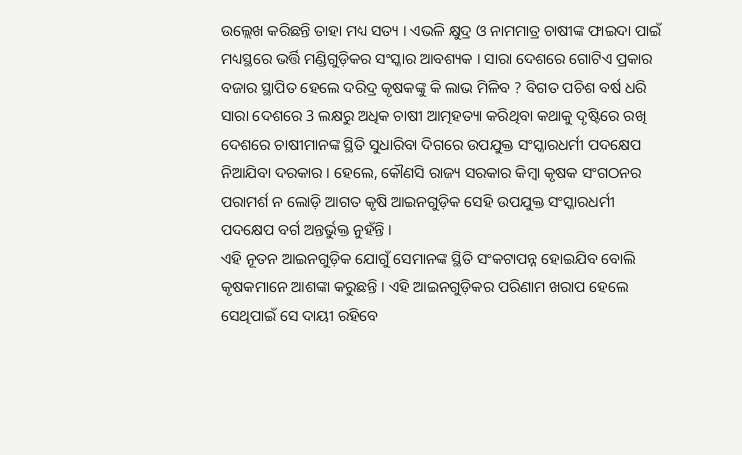ଉଲ୍ଲେଖ କରିଛନ୍ତି ତାହା ମଧ୍ୟ ସତ୍ୟ । ଏଭଳି କ୍ଷୁଦ୍ର ଓ ନାମମାତ୍ର ଚାଷୀଙ୍କ ଫାଇଦା ପାଇଁ ମଧ୍ୟସ୍ଥରେ ଭର୍ତ୍ତି ମଣ୍ଡିଗୁଡ଼ିକର ସଂସ୍କାର ଆବଶ୍ୟକ । ସାରା ଦେଶରେ ଗୋଟିଏ ପ୍ରକାର ବଜାର ସ୍ଥାପିତ ହେଲେ ଦରିଦ୍ର କୃଷକଙ୍କୁ କି ଲାଭ ମିଳିବ ? ବିଗତ ପଚିଶ ବର୍ଷ ଧରି ସାରା ଦେଶରେ 3 ଲକ୍ଷରୁ ଅଧିକ ଚାଷୀ ଆତ୍ମହତ୍ୟା କରିଥିବା କଥାକୁ ଦୃଷ୍ଟିରେ ରଖି ଦେଶରେ ଚାଷୀମାନଙ୍କ ସ୍ଥିତି ସୁଧାରିବା ଦିଗରେ ଉପଯୁକ୍ତ ସଂସ୍କାରଧର୍ମୀ ପଦକ୍ଷେପ ନିଆଯିବା ଦରକାର । ହେଲେ, କୌଣସି ରାଜ୍ୟ ସରକାର କିମ୍ବା କୃଷକ ସଂଗଠନର ପରାମର୍ଶ ନ ଲୋଡ଼ି ଆଗତ କୃଷି ଆଇନଗୁଡ଼ିକ ସେହି ଉପଯୁକ୍ତ ସଂସ୍କାରଧର୍ମୀ ପଦକ୍ଷେପ ବର୍ଗ ଅନ୍ତର୍ଭୁକ୍ତ ନୁହଁନ୍ତି ।
ଏହି ନୂତନ ଆଇନଗୁଡ଼ିକ ଯୋଗୁଁ ସେମାନଙ୍କ ସ୍ଥିତି ସଂକଟାପନ୍ନ ହୋଇଯିବ ବୋଲି କୃଷକମାନେ ଆଶଙ୍କା କରୁଛନ୍ତି । ଏହି ଆଇନଗୁଡ଼ିକର ପରିଣାମ ଖରାପ ହେଲେ ସେଥିପାଇଁ ସେ ଦାୟୀ ରହିବେ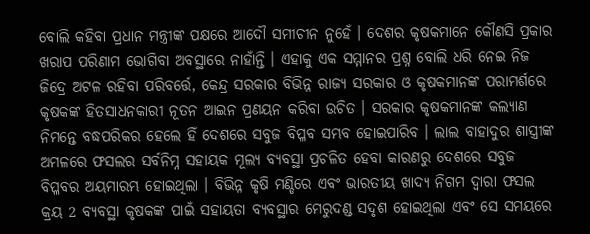ବୋଲି କହିବା ପ୍ରଧାନ ମନ୍ତ୍ରୀଙ୍କ ପକ୍ଷରେ ଆଦୌ ସମୀଚୀନ ନୁହେଁ । ଦେଶର କୃଷକମାନେ କୌଣସି ପ୍ରକାର ଖରାପ ପରିଣାମ ଭୋଗିବା ଅବସ୍ଥାରେ ନାହାଁନ୍ତି । ଏହାକୁ ଏକ ସମ୍ମାନର ପ୍ରଶ୍ନ ବୋଲି ଧରି ନେଇ ନିଜ ଜିଦ୍ରେ ଅଟଳ ରହିବା ପରିବର୍ତ୍ତେ, କେନ୍ଦ୍ର ସରକାର ବିଭିନ୍ନ ରାଜ୍ୟ ସରକାର ଓ କୃଷକମାନଙ୍କ ପରାମର୍ଶରେ କୃଷକଙ୍କ ହିତସାଧନକାରୀ ନୂତନ ଆଇନ ପ୍ରଣୟନ କରିବା ଉଚିତ । ସରକାର କୃଷକମାନଙ୍କ କଲ୍ୟାଣ ନିମନ୍ତେ ବଦ୍ଧପରିକର ହେଲେ ହିଁ ଦେଶରେ ସବୁଜ ବିପ୍ଳବ ସମ୍ଭବ ହୋଇପାରିବ । ଲାଲ ବାହାଦୁର ଶାସ୍ତ୍ରୀଙ୍କ ଅମଳରେ ଫସଲର ସର୍ବନିମ୍ନ ସହାୟକ ମୂଲ୍ୟ ବ୍ୟବସ୍ଥା ପ୍ରଚଳିତ ହେବା କାରଣରୁ ଦେଶରେ ସବୁଜ ବିପ୍ଳବର ଅୟମାରମ୍ଭ ହୋଇଥିଲା । ବିଭିନ୍ନ କୃଷି ମଣ୍ଡିରେ ଏବଂ ଭାରତୀୟ ଖାଦ୍ୟ ନିଗମ ଦ୍ବାରା ଫସଲ କ୍ରୟ 2 ବ୍ୟବସ୍ଥା କୃଷକଙ୍କ ପାଇଁ ସହାୟତା ବ୍ୟବସ୍ଥାର ମେରୁଦଣ୍ଡ ସଦୃଶ ହୋଇଥିଲା ଏବଂ ସେ ସମୟରେ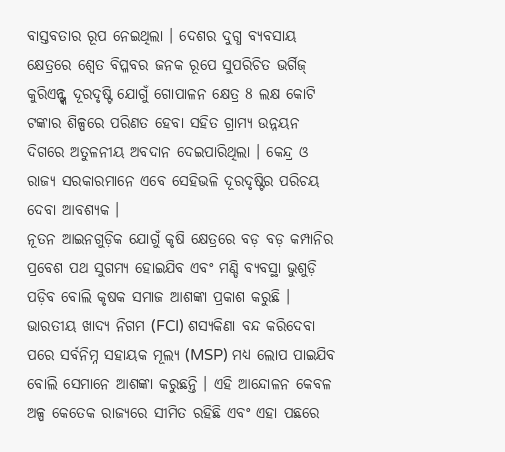ବାସ୍ତବତାର ରୂପ ନେଇଥିଲା । ଦେଶର ଦୁଗ୍ଧ ବ୍ୟବସାୟ କ୍ଷେତ୍ରରେ ଶ୍ବେତ ବିପ୍ଳବର ଜନକ ରୂପେ ସୁପରିଚିତ ଭର୍ଗିଜ୍ କୁରିଏନ୍ଙ୍କ ଦୂରଦୃଷ୍ଟି ଯୋଗୁଁ ଗୋପାଳନ କ୍ଷେତ୍ର 8 ଲକ୍ଷ କୋଟି ଟଙ୍କାର ଶିଳ୍ପରେ ପରିଣତ ହେବା ସହିତ ଗ୍ରାମ୍ୟ ଉନ୍ନୟନ ଦିଗରେ ଅତୁଳନୀୟ ଅବଦାନ ଦେଇପାରିଥିଲା । କେନ୍ଦ୍ର ଓ ରାଜ୍ୟ ସରକାରମାନେ ଏବେ ସେହିଭଳି ଦୂରଦୃଷ୍ଟିର ପରିଚୟ ଦେବା ଆବଶ୍ୟକ ।
ନୂତନ ଆଇନଗୁଡ଼ିକ ଯୋଗୁଁ କୃଷି କ୍ଷେତ୍ରରେ ବଡ଼ ବଡ଼ କମ୍ପାନିର ପ୍ରବେଶ ପଥ ସୁଗମ୍ୟ ହୋଇଯିବ ଏବଂ ମଣ୍ଡି ବ୍ୟବସ୍ଥା ଭୁଶୁଡ଼ି ପଡ଼ିବ ବୋଲି କୃଷକ ସମାଜ ଆଶଙ୍କା ପ୍ରକାଶ କରୁଛି । ଭାରତୀୟ ଖାଦ୍ୟ ନିଗମ (FCI) ଶସ୍ୟକିଣା ବନ୍ଦ କରିଦେବା ପରେ ସର୍ବନିମ୍ନ ସହାୟକ ମୂଲ୍ୟ (MSP) ମଧ୍ୟ ଲୋପ ପାଇଯିବ ବୋଲି ସେମାନେ ଆଶଙ୍କା କରୁଛନ୍ତି । ଏହି ଆନ୍ଦୋଳନ କେବଳ ଅଳ୍ପ କେତେକ ରାଜ୍ୟରେ ସୀମିତ ରହିଛି ଏବଂ ଏହା ପଛରେ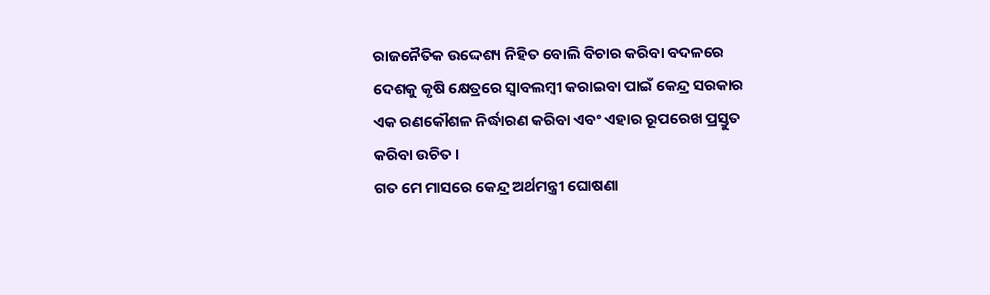ରାଜନୈତିକ ଉଦ୍ଦେଶ୍ୟ ନିହିତ ବୋଲି ବିଚାର କରିବା ବଦଳରେ ଦେଶକୁ କୃଷି କ୍ଷେତ୍ରରେ ସ୍ବାବଲମ୍ବୀ କରାଇବା ପାଇଁ କେନ୍ଦ୍ର ସରକାର ଏକ ରଣକୌଶଳ ନିର୍ଦ୍ଧାରଣ କରିବା ଏବଂ ଏହାର ରୂପରେଖ ପ୍ରସ୍ତୁତ କରିବା ଉଚିତ ।
ଗତ ମେ ମାସରେ କେନ୍ଦ୍ର ଅର୍ଥମନ୍ତ୍ରୀ ଘୋଷଣା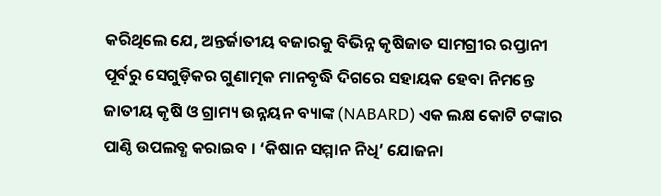କରିଥିଲେ ଯେ, ଅନ୍ତର୍ଜାତୀୟ ବଜାରକୁ ବିଭିନ୍ନ କୃଷିଜାତ ସାମଗ୍ରୀର ରପ୍ତାନୀ ପୂର୍ବରୁ ସେଗୁଡ଼ିକର ଗୁଣାତ୍ମକ ମାନବୃଦ୍ଧି ଦିଗରେ ସହାୟକ ହେବା ନିମନ୍ତେ ଜାତୀୟ କୃଷି ଓ ଗ୍ରାମ୍ୟ ଉନ୍ନୟନ ବ୍ୟାଙ୍କ (NABARD) ଏକ ଲକ୍ଷ କୋଟି ଟଙ୍କାର ପାଣ୍ଠି ଉପଲବ୍ଧ କରାଇବ । ‘କିଷାନ ସମ୍ମାନ ନିଧି’ ଯୋଜନା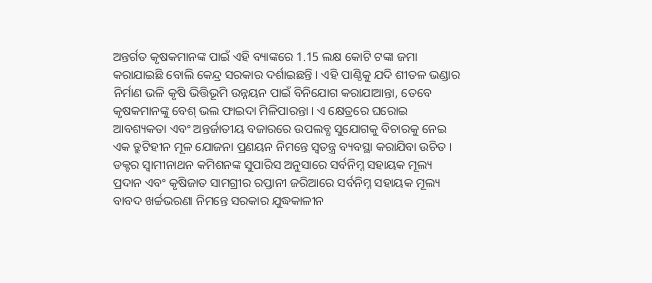ଅନ୍ତର୍ଗତ କୃଷକମାନଙ୍କ ପାଇଁ ଏହି ବ୍ୟାଙ୍କରେ 1.15 ଲକ୍ଷ କୋଟି ଟଙ୍କା ଜମା କରାଯାଇଛି ବୋଲି କେନ୍ଦ୍ର ସରକାର ଦର୍ଶାଇଛନ୍ତି । ଏହି ପାଣ୍ଠିକୁ ଯଦି ଶୀତଳ ଭଣ୍ଡାର ନିର୍ମାଣ ଭଳି କୃଷି ଭିତ୍ତିଭୂମି ଉନ୍ନୟନ ପାଇଁ ବିନିଯୋଗ କରାଯାଆନ୍ତା, ତେବେ କୃଷକମାନଙ୍କୁ ବେଶ୍ ଭଲ ଫାଇଦା ମିଳିପାରନ୍ତା । ଏ କ୍ଷେତ୍ରରେ ଘରୋଇ ଆବଶ୍ୟକତା ଏବଂ ଅନ୍ତର୍ଜାତୀୟ ବଜାରରେ ଉପଲବ୍ଧ ସୁଯୋଗକୁ ବିଚାରକୁ ନେଇ ଏକ ତ୍ରୁଟିହୀନ ମୂଳ ଯୋଜନା ପ୍ରଣୟନ ନିମନ୍ତେ ସ୍ବତନ୍ତ୍ର ବ୍ୟବସ୍ଥା କରାଯିବା ଉଚିତ । ଡକ୍ଟର ସ୍ବାମୀନାଥନ କମିଶନଙ୍କ ସୁପାରିସ ଅନୁସାରେ ସର୍ବନିମ୍ନ ସହାୟକ ମୂଲ୍ୟ ପ୍ରଦାନ ଏବଂ କୃଷିଜାତ ସାମଗ୍ରୀର ରପ୍ତାନୀ ଜରିଆରେ ସର୍ବନିମ୍ନ ସହାୟକ ମୂଲ୍ୟ ବାବଦ ଖର୍ଚ୍ଚଭରଣା ନିମନ୍ତେ ସରକାର ଯୁଦ୍ଧକାଳୀନ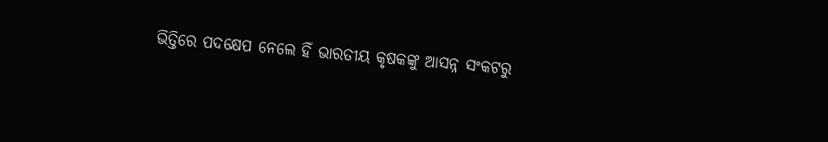ଭିତ୍ତିରେ ପଦକ୍ଷେପ ନେଲେ ହିଁ ଭାରତୀୟ କୃଷକଙ୍କୁ ଆସନ୍ନ ସଂକଟରୁ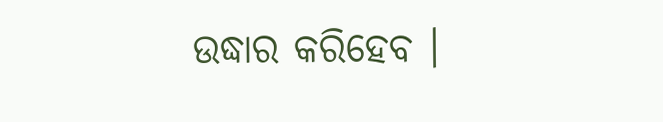ଉଦ୍ଧାର କରିହେବ ।